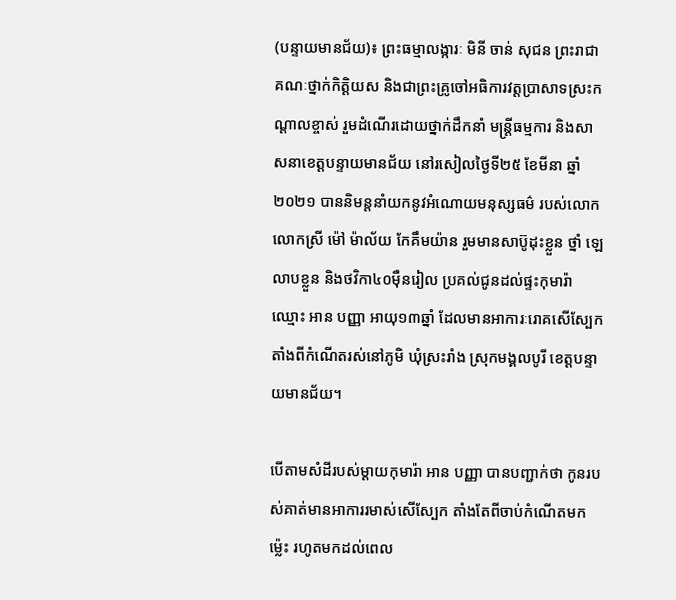(បន្ទាយមានជ័យ)៖ ព្រះធម្មាលង្ការៈ មិនី ចាន់ សុជន ព្រះរាជាគណៈថ្នាក់កិត្តិយស និងជាព្រះគ្រូចៅអធិការវត្តប្រាសាទស្រះកណ្ដាលខ្ចាស់ រួមដំណើរដោយថ្នាក់ដឹកនាំ មន្ត្រីធម្មការ និងសាសនាខេត្តបន្ទាយមានជ័យ នៅរសៀលថ្ងៃទី២៥ ខែមីនា ឆ្នាំ២០២១ បាននិមន្តនាំយកនូវអំណោយមនុស្សធម៌ របស់លោកលោកស្រី ម៉ៅ ម៉ាល័យ កែគឹមយ៉ាន រួមមានសាប៊ូដុះខ្លួន ថ្នាំ ឡេលាបខ្លួន និងថវិកា៤០ម៉ឺនរៀល ប្រគល់ជូនដល់ផ្ទះកុមារ៉ាឈ្មោះ អាន បញ្ញា អាយុ១៣ឆ្នាំ ដែលមានអាការៈរោគសើស្បែក តាំងពីកំណើតរស់នៅភូមិ ឃុំស្រះរាំង ស្រុកមង្គលបូរី ខេត្តបន្ទាយមានជ័យ។

បើតាមសំដីរបស់ម្ដាយកុមារ៉ា អាន បញ្ញា បានបញ្ជាក់ថា កូនរបស់គាត់មានអាការរមាស់សើស្បែក តាំងតែពីចាប់កំណើតមកម្ល៉េះ រហូតមកដល់ពេល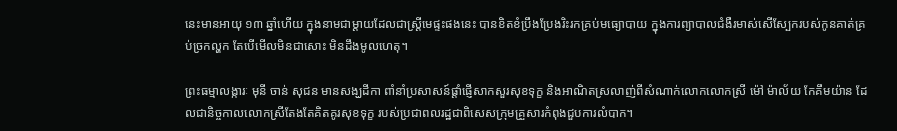នេះមានអាយុ ១៣ ឆ្នាំហើយ ក្នុងនាមជាម្ដាយដែលជាស្ត្រីមេផ្ទះផងនេះ បានខិតខំប្រឹងប្រែងរិះរកគ្រប់មធ្យោបាយ ក្នុងការព្យាបាលជំងឺរមាស់សើស្បែករបស់កូនគាត់គ្រប់ច្រកល្ហក តែបើមើលមិនជាសោះ មិនដឹងមូលហេតុ។

ព្រះធម្មាលង្ការៈ មុនី ចាន់ សុជន មានសង្ឃដីកា ពាំនាំប្រសាសន៍ផ្តាំផ្ញើសាកសួរសុខទុក្ខ និងអាណិតស្រលាញ់ពីសំណាក់លោកលោកស្រី ម៉ៅ ម៉ាល័យ កែគឹមយ៉ាន ដែលជានិច្ចកាលលោកស្រីតែងតែគិតគូរសុខទុក្ខ របស់ប្រជាពលរដ្ឋជាពិសេសក្រុមគ្រួសារកំពុងជួបការលំបាក។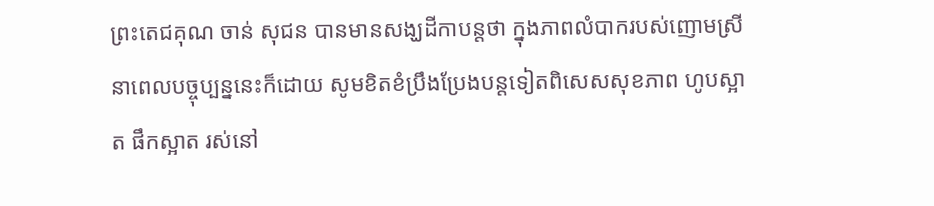ព្រះតេជគុណ ចាន់ សុជន បានមានសង្ឃដីកាបន្តថា ក្នុងភាពលំបាករបស់ញោមស្រីនាពេលបច្ចុប្បន្ននេះក៏ដោយ សូមខិតខំប្រឹងប្រែងបន្តទៀតពិសេសសុខភាព ហូបស្អាត ផឹកស្អាត រស់នៅ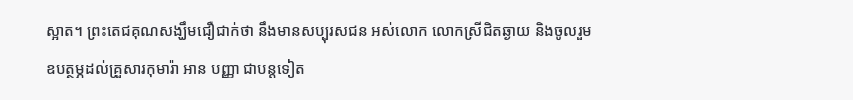ស្អាត។ ព្រះតេជគុណសង្ឃឹមជឿជាក់ថា នឹងមានសប្បុរសជន អស់លោក លោកស្រីជិតឆ្ងាយ និងចូលរួមឧបត្ថម្ភដល់គ្រួសារកុមារ៉ា អាន បញ្ញា ជាបន្តទៀត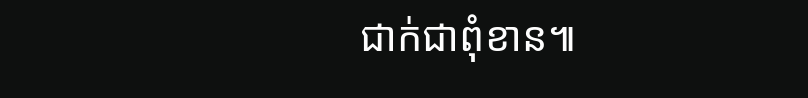ជាក់ជាពុំខាន៕